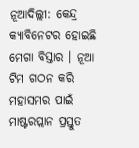ନୂଆଦିଲ୍ଲୀ: କେନ୍ଦ୍ର କ୍ୟାବିନେଟର ହୋଇଛି ମେଗା ବିସ୍ତାର । ନୂଆ ଟିମ ଗଠନ କରି ମହାସମର ପାଇଁ ମାଷ୍ଟରପ୍ଲାନ ପ୍ରସ୍ତୁତ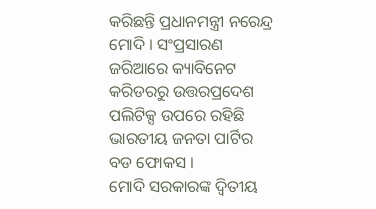କରିଛନ୍ତି ପ୍ରଧାନମନ୍ତ୍ରୀ ନରେନ୍ଦ୍ର ମୋଦି । ସଂପ୍ରସାରଣ ଜରିଆରେ କ୍ୟାବିନେଟ କରିଡରରୁ ଉତ୍ତରପ୍ରଦେଶ ପଲିଟିକ୍ସ ଉପରେ ରହିଛି ଭାରତୀୟ ଜନତା ପାର୍ଟିର ବଡ ଫୋକସ ।
ମୋଦି ସରକାରଙ୍କ ଦ୍ବିତୀୟ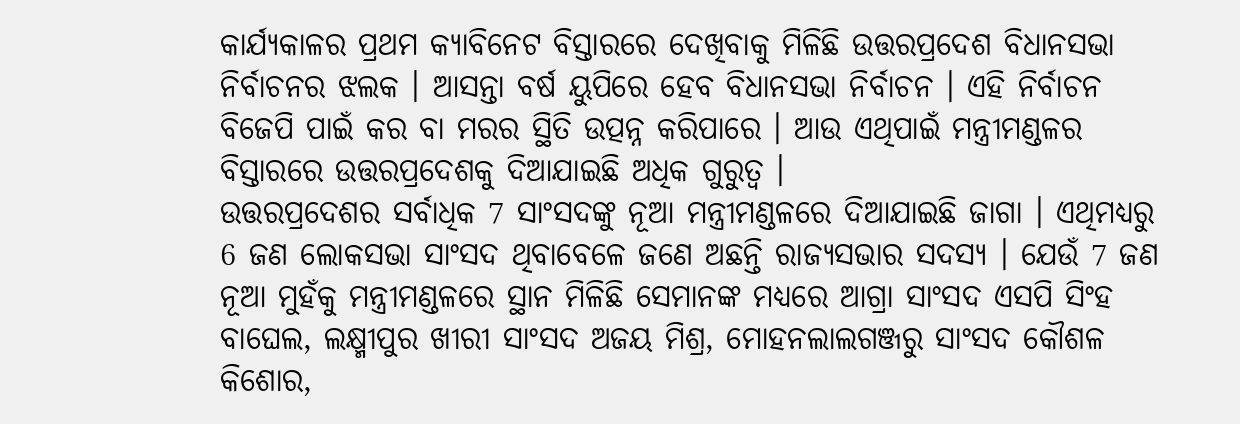କାର୍ଯ୍ୟକାଳର ପ୍ରଥମ କ୍ୟାବିନେଟ ବିସ୍ତାରରେ ଦେଖିବାକୁ ମିଳିଛି ଉତ୍ତରପ୍ରଦେଶ ବିଧାନସଭା ନିର୍ବାଚନର ଝଲକ । ଆସନ୍ତା ବର୍ଷ ୟୁପିରେ ହେବ ବିଧାନସଭା ନିର୍ବାଚନ । ଏହି ନିର୍ବାଚନ ବିଜେପି ପାଇଁ କର ବା ମରର ସ୍ଥିତି ଉତ୍ପନ୍ନ କରିପାରେ । ଆଉ ଏଥିପାଇଁ ମନ୍ତ୍ରୀମଣ୍ଡଳର ବିସ୍ତାରରେ ଉତ୍ତରପ୍ରଦେଶକୁ ଦିଆଯାଇଛି ଅଧିକ ଗୁରୁତ୍ବ ।
ଉତ୍ତରପ୍ରଦେଶର ସର୍ବାଧିକ 7 ସାଂସଦଙ୍କୁ ନୂଆ ମନ୍ତ୍ରୀମଣ୍ଡଳରେ ଦିଆଯାଇଛି ଜାଗା । ଏଥିମଧ୍ୟରୁ 6 ଜଣ ଲୋକସଭା ସାଂସଦ ଥିବାବେଳେ ଜଣେ ଅଛନ୍ତି ରାଜ୍ୟସଭାର ସଦସ୍ୟ । ଯେଉଁ 7 ଜଣ ନୂଆ ମୁହଁକୁ ମନ୍ତ୍ରୀମଣ୍ଡଳରେ ସ୍ଥାନ ମିଳିଛି ସେମାନଙ୍କ ମଧ୍ୟରେ ଆଗ୍ରା ସାଂସଦ ଏସପି ସିଂହ ବାଘେଲ, ଲକ୍ଷ୍ମୀପୁର ଖୀରୀ ସାଂସଦ ଅଜୟ ମିଶ୍ର, ମୋହନଲାଲଗଞ୍ଜରୁ ସାଂସଦ କୌଶଳ କିଶୋର,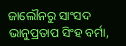ଜାଲୌନରୁ ସାଂସଦ ଭାନୁପ୍ରତାପ ସିଂହ ବର୍ମା,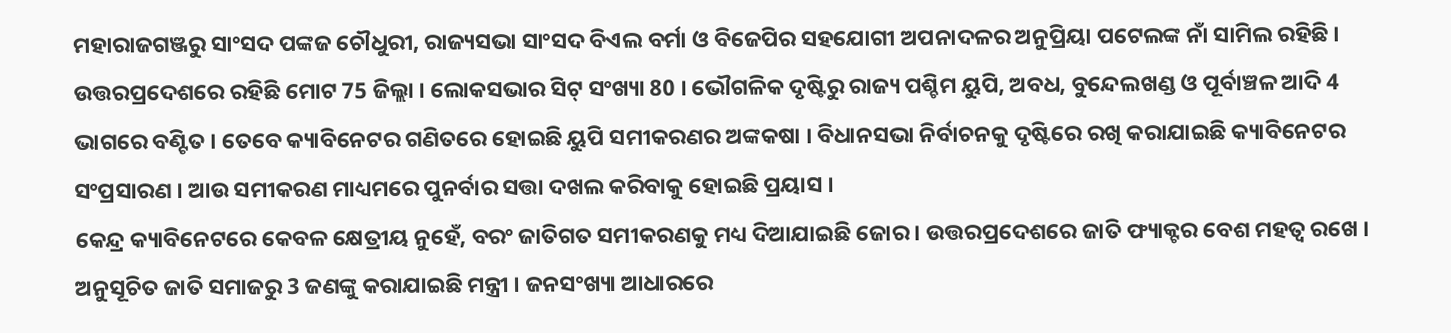ମହାରାଜଗଞ୍ଜରୁ ସାଂସଦ ପଙ୍କଜ ଚୌଧୁରୀ, ରାଜ୍ୟସଭା ସାଂସଦ ବିଏଲ ବର୍ମା ଓ ବିଜେପିର ସହଯୋଗୀ ଅପନାଦଳର ଅନୁପ୍ରିୟା ପଟେଲଙ୍କ ନାଁ ସାମିଲ ରହିଛି ।
ଉତ୍ତରପ୍ରଦେଶରେ ରହିଛି ମୋଟ 75 ଜିଲ୍ଲା । ଲୋକସଭାର ସିଟ୍ ସଂଖ୍ୟା 80 । ଭୌଗଳିକ ଦୃଷ୍ଟିରୁ ରାଜ୍ୟ ପଶ୍ଚିମ ୟୁପି, ଅବଧ, ବୁନ୍ଦେଲଖଣ୍ଡ ଓ ପୂର୍ବାଞ୍ଚଳ ଆଦି 4 ଭାଗରେ ବଣ୍ଟିତ । ତେବେ କ୍ୟାବିନେଟର ଗଣିତରେ ହୋଇଛି ୟୁପି ସମୀକରଣର ଅଙ୍କକଷା । ବିଧାନସଭା ନିର୍ବାଚନକୁ ଦୃଷ୍ଟିରେ ରଖି କରାଯାଇଛି କ୍ୟାବିନେଟର ସଂପ୍ରସାରଣ । ଆଉ ସମୀକରଣ ମାଧ୍ୟମରେ ପୁନର୍ବାର ସତ୍ତା ଦଖଲ କରିବାକୁ ହୋଇଛି ପ୍ରୟାସ ।
କେନ୍ଦ୍ର କ୍ୟାବିନେଟରେ କେବଳ କ୍ଷେତ୍ରୀୟ ନୁହେଁ, ବରଂ ଜାତିଗତ ସମୀକରଣକୁ ମଧ୍ୟ ଦିଆଯାଇଛି ଜୋର । ଉତ୍ତରପ୍ରଦେଶରେ ଜାତି ଫ୍ୟାକ୍ଟର ବେଶ ମହତ୍ବ ରଖେ । ଅନୁସୂଚିତ ଜାତି ସମାଜରୁ 3 ଜଣଙ୍କୁ କରାଯାଇଛି ମନ୍ତ୍ରୀ । ଜନସଂଖ୍ୟା ଆଧାରରେ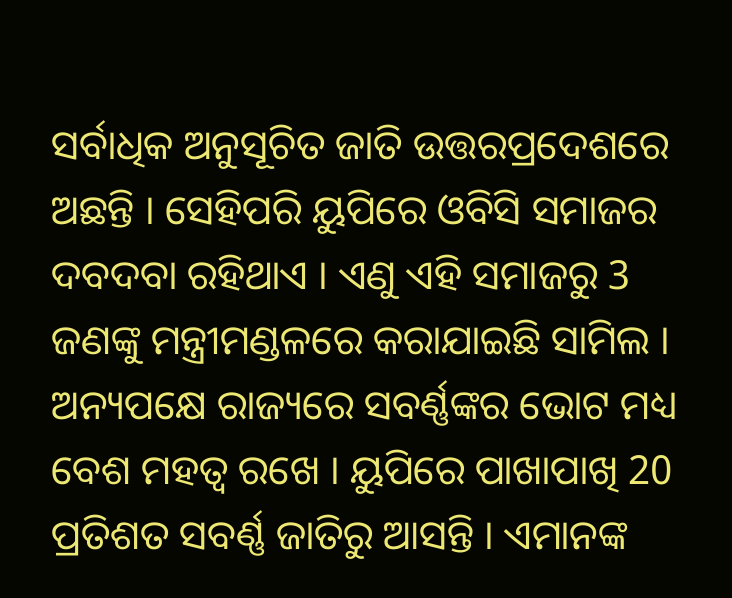ସର୍ବାଧିକ ଅନୁସୂଚିତ ଜାତି ଉତ୍ତରପ୍ରଦେଶରେ ଅଛନ୍ତି । ସେହିପରି ୟୁପିରେ ଓବିସି ସମାଜର ଦବଦବା ରହିଥାଏ । ଏଣୁ ଏହି ସମାଜରୁ 3 ଜଣଙ୍କୁ ମନ୍ତ୍ରୀମଣ୍ଡଳରେ କରାଯାଇଛି ସାମିଲ ।
ଅନ୍ୟପକ୍ଷେ ରାଜ୍ୟରେ ସବର୍ଣ୍ଣଙ୍କର ଭୋଟ ମଧ୍ୟ ବେଶ ମହତ୍ବ ରଖେ । ୟୁପିରେ ପାଖାପାଖି 20 ପ୍ରତିଶତ ସବର୍ଣ୍ଣ ଜାତିରୁ ଆସନ୍ତି । ଏମାନଙ୍କ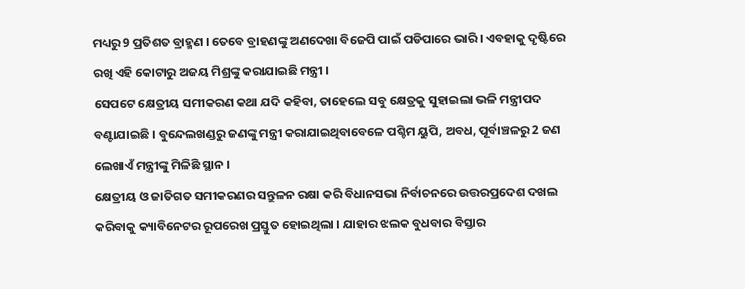ମଧ୍ୟରୁ 9 ପ୍ରତିଶତ ବ୍ରାହ୍ମଣ । ତେବେ ବ୍ରାହଣଙ୍କୁ ଅଣଦେଖା ବିଜେପି ପାଇଁ ପଡିପାରେ ଭାରି । ଏବହାକୁ ଦୃଷ୍ଟିରେ ରଖି ଏହି କୋଟାରୁ ଅଜୟ ମିଶ୍ରଙ୍କୁ କରାଯାଇଛି ମନ୍ତ୍ରୀ ।
ସେପଟେ କ୍ଷେତ୍ରୀୟ ସମୀକରଣ କଥା ଯଦି କହିବା, ତାହେଲେ ସବୁ କ୍ଷେତ୍ରକୁ ସୁହାଇଲା ଭଳି ମନ୍ତ୍ରୀପଦ ବଣ୍ଟାଯାଇଛି । ବୁନ୍ଦେଲଖଣ୍ଡରୁ ଜଣଙ୍କୁ ମନ୍ତ୍ରୀ କରାଯାଇଥିବାବେଳେ ପଶ୍ଚିମ ୟୁପି, ଅବଧ, ପୂର୍ବାଞ୍ଚଳରୁ 2 ଜଣ ଲେଖାଏଁ ମନ୍ତ୍ରୀଙ୍କୁ ମିଳିଛି ସ୍ଥାନ ।
କ୍ଷେତ୍ରୀୟ ଓ ଜାତିଗତ ସମୀକରଣର ସନ୍ତୁଳନ ରକ୍ଷା କରି ବିଧାନସଭା ନିର୍ବାଚନରେ ଉତ୍ତରପ୍ରଦେଶ ଦଖଲ କରିବାକୁ କ୍ୟାବିନେଟର ରୂପରେଖ ପ୍ରସ୍ତୁତ ହୋଇଥିଲା । ଯାହାର ଝଲକ ବୁଧବାର ବିସ୍ତାର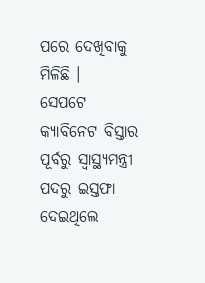ପରେ ଦେଖିବାକୁ ମିଳିଛି ।
ସେପଟେ କ୍ୟାବିନେଟ ବିସ୍ତାର ପୂର୍ବରୁ ସ୍ବାସ୍ଥ୍ୟମନ୍ତ୍ରୀ ପଦରୁ ଇସ୍ତଫା ଦେଇଥିଲେ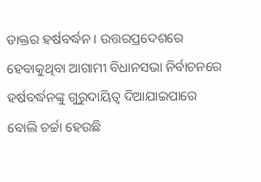ଡାକ୍ତର ହର୍ଷବର୍ଦ୍ଧନ । ଉତ୍ତରପ୍ରଦେଶରେ ହେବାକୁଥିବା ଆଗାମୀ ବିଧାନସଭା ନିର୍ବାଚନରେ ହର୍ଷବର୍ଦ୍ଧନଙ୍କୁ ଗୁରୁଦାୟିତ୍ବ ଦିଆଯାଇପାରେ ବୋଲି ଚର୍ଚ୍ଚା ହେଉଛି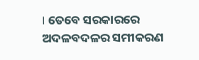। ତେବେ ସରକାରରେ ଅଦଳବଦଳର ସମୀକରଣ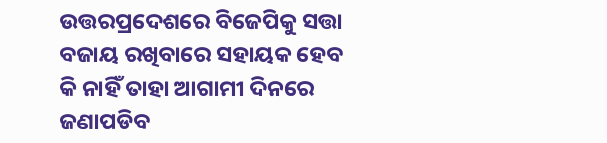ଉତ୍ତରପ୍ରଦେଶରେ ବିଜେପିକୁ ସତ୍ତା ବଜାୟ ରଖିବାରେ ସହାୟକ ହେବ କି ନାହିଁ ତାହା ଆଗାମୀ ଦିନରେ ଜଣାପଡିବ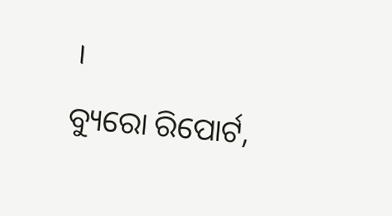।
ବ୍ୟୁରୋ ରିପୋର୍ଟ,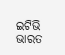ଇଟିଭି ଭାରତ